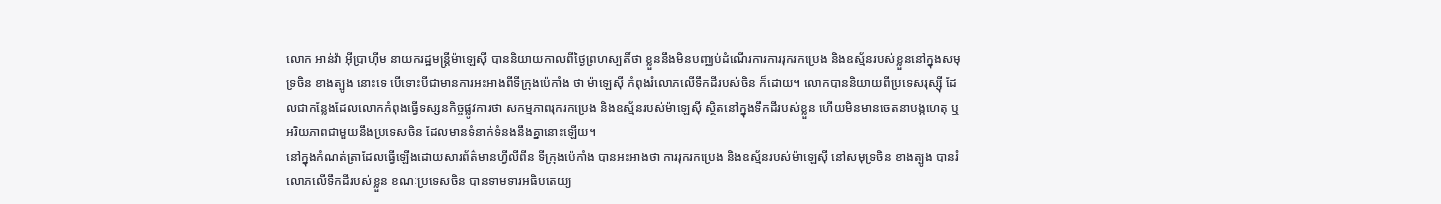លោក អាន់វ៉ា អ៊ីប្រាហ៊ីម នាយករដ្ឋមន្ត្រីម៉ាឡេស៊ី បាននិយាយកាលពីថ្ងៃព្រហស្បតិ៍ថា ខ្លួននឹងមិនបញ្ឈប់ដំណើរការការរុករកប្រេង និងឧស្ម័នរបស់ខ្លួននៅក្នុងសមុទ្រចិន ខាងត្បូង នោះទេ បើទោះបីជាមានការអះអាងពីទីក្រុងប៉េកាំង ថា ម៉ាឡេស៊ី កំពុងរំលោភលើទឹកដីរបស់ចិន ក៏ដោយ។ លោកបាននិយាយពីប្រទេសរុស្ស៊ី ដែលជាកន្លែងដែលលោកកំពុងធ្វើទស្សនកិច្ចផ្លូវការថា សកម្មភាពរុករកប្រេង និងឧស្ម័នរបស់ម៉ាឡេស៊ី ស្ថិតនៅក្នុងទឹកដីរបស់ខ្លួន ហើយមិនមានចេតនាបង្កហេតុ ឬអរិយភាពជាមួយនឹងប្រទេសចិន ដែលមានទំនាក់ទំនងនឹងគ្នានោះឡើយ។
នៅក្នុងកំណត់ត្រាដែលធ្វើឡើងដោយសារព័ត៌មានហ្វីលីពីន ទីក្រុងប៉េកាំង បានអះអាងថា ការរុករកប្រេង និងឧស្ម័នរបស់ម៉ាឡេស៊ី នៅសមុទ្រចិន ខាងត្បូង បានរំលោភលើទឹកដីរបស់ខ្លួន ខណៈប្រទេសចិន បានទាមទារអធិបតេយ្យ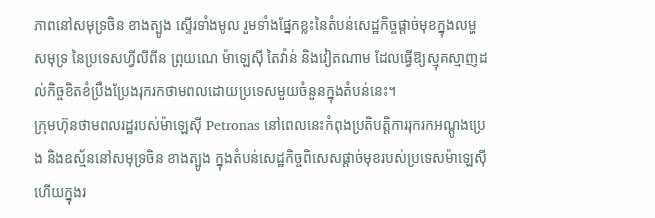ភាពនៅសមុទ្រចិន ខាងត្បូង ស្ទើរទាំងមូល រួមទាំងផ្នែកខ្លះនៃតំបន់សេដ្ឋកិច្ចផ្តាច់មុខក្នុងលម្ហសមុទ្រ នៃប្រទេសហ្វីលីពីន ព្រុយណេ ម៉ាឡេស៊ី តៃវ៉ាន់ និងវៀតណាម ដែលធ្វើឱ្យស្មុគស្មាញដល់កិច្ចខិតខំប្រឹងប្រែងរុករកថាមពលដោយប្រទេសមួយចំនួនក្នុងតំបន់នេះ។
ក្រុមហ៊ុនថាមពលរដ្ឋរបស់ម៉ាឡេស៊ី Petronas នៅពេលនេះកំពុងប្រតិបត្តិការរុករកអណ្តូងប្រេង និងឧស្ម័ននៅសមុទ្រចិន ខាងត្បូង ក្នុងតំបន់សេដ្ឋកិច្ចពិសេសផ្តាច់មុខរបស់ប្រទេសម៉ាឡេស៊ី ហើយក្នុងរ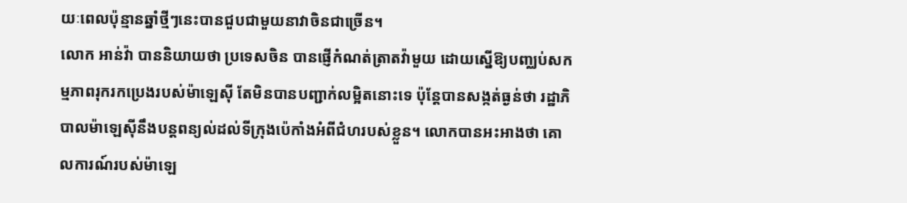យៈពេលប៉ុន្មានឆ្នាំថ្មីៗនេះបានជួបជាមួយនាវាចិនជាច្រើន។
លោក អាន់វ៉ា បាននិយាយថា ប្រទេសចិន បានផ្ញើកំណត់ត្រាតវ៉ាមួយ ដោយស្នើឱ្យបញ្ឈប់សកម្មភាពរុករកប្រេងរបស់ម៉ាឡេស៊ី តែមិនបានបញ្ជាក់លម្អិតនោះទេ ប៉ុន្តែបានសង្កត់ធ្ងន់ថា រដ្ឋាភិបាលម៉ាឡេស៊ីនឹងបន្តពន្យល់ដល់ទីក្រុងប៉េកាំងអំពីជំហរបស់ខ្លួន។ លោកបានអះអាងថា គោលការណ៍របស់ម៉ាឡេ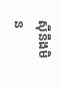ស៊ីនឹងមិន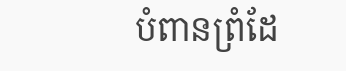បំពានព្រំដែ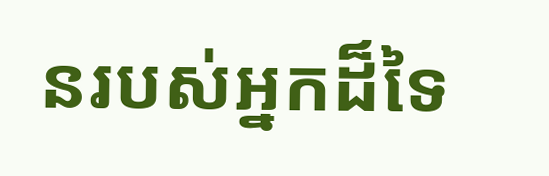នរបស់អ្នកដ៏ទៃ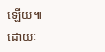ឡើយ៕
ដោយៈ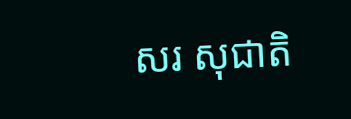សរ សុជាតិ